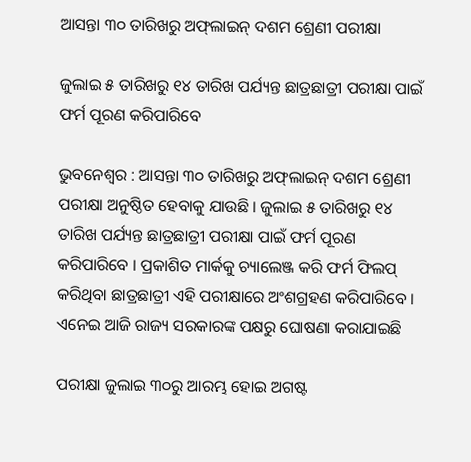ଆସନ୍ତା ୩୦ ତାରିଖରୁ ଅଫ୍‌ଲାଇନ୍‌ ଦଶମ ଶ୍ରେଣୀ ପରୀକ୍ଷା

ଜୁଲାଇ ୫ ତାରିଖରୁ ୧୪ ତାରିଖ ପର୍ଯ୍ୟନ୍ତ ଛାତ୍ରଛାତ୍ରୀ ପରୀକ୍ଷା ପାଇଁ ଫର୍ମ ପୂରଣ କରିପାରିବେ

ଭୁବନେଶ୍ୱର : ଆସନ୍ତା ୩୦ ତାରିଖରୁ ଅଫ୍‌ଲାଇନ୍‌ ଦଶମ ଶ୍ରେଣୀ ପରୀକ୍ଷା ଅନୁଷ୍ଠିତ ହେବାକୁ ଯାଉଛି । ଜୁଲାଇ ୫ ତାରିଖରୁ ୧୪ ତାରିଖ ପର୍ଯ୍ୟନ୍ତ ଛାତ୍ରଛାତ୍ରୀ ପରୀକ୍ଷା ପାଇଁ ଫର୍ମ ପୂରଣ କରିପାରିବେ । ପ୍ରକାଶିତ ମାର୍କକୁ ଚ୍ୟାଲେଞ୍ଜ କରି ଫର୍ମ ଫିଲପ୍‌ କରିଥିବା ଛାତ୍ରଛାତ୍ରୀ ଏହି ପରୀକ୍ଷାରେ ଅଂଶଗ୍ରହଣ କରିପାରିବେ । ଏନେଇ ଆଜି ରାଜ୍ୟ ସରକାରଙ୍କ ପକ୍ଷରୁ ଘୋଷଣା କରାଯାଇଛି

ପରୀକ୍ଷା ଜୁଲାଇ ୩୦ରୁ ଆରମ୍ଭ ହୋଇ ଅଗଷ୍ଟ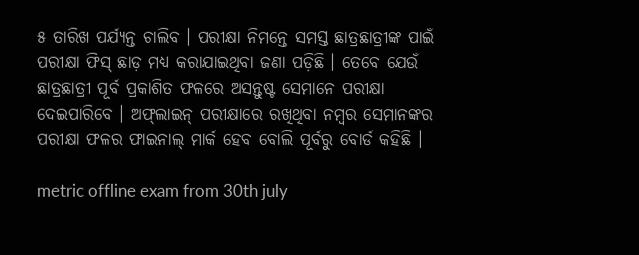୫ ତାରିଖ ପର୍ଯ୍ୟନ୍ତ ଚାଲିବ । ପରୀକ୍ଷା ନିମନ୍ତେ ସମସ୍ତ ଛାତ୍ରଛାତ୍ରୀଙ୍କ ପାଇଁ ପରୀକ୍ଷା ଫିସ୍‌ ଛାଡ଼ ମଧ୍ୟ କରାଯାଇଥିବା ଜଣା ପଡ଼ିଛି । ତେବେ ଯେଉଁ ଛାତ୍ରଛାତ୍ରୀ ପୂର୍ବ ପ୍ରକାଶିତ ଫଳରେ ଅସନ୍ତୁଷ୍ଟ ସେମାନେ ପରୀକ୍ଷା ଦେଇପାରିବେ । ଅଫ୍‌ଲାଇନ୍‌ ପରୀକ୍ଷାରେ ରଖିଥିବା ନମ୍ୱର ସେମାନଙ୍କର ପରୀକ୍ଷା ଫଳର ଫାଇନାଲ୍‌ ମାର୍କ ହେବ ବୋଲି ପୂର୍ବରୁ ବୋର୍ଡ କହିଛି ।

metric offline exam from 30th july